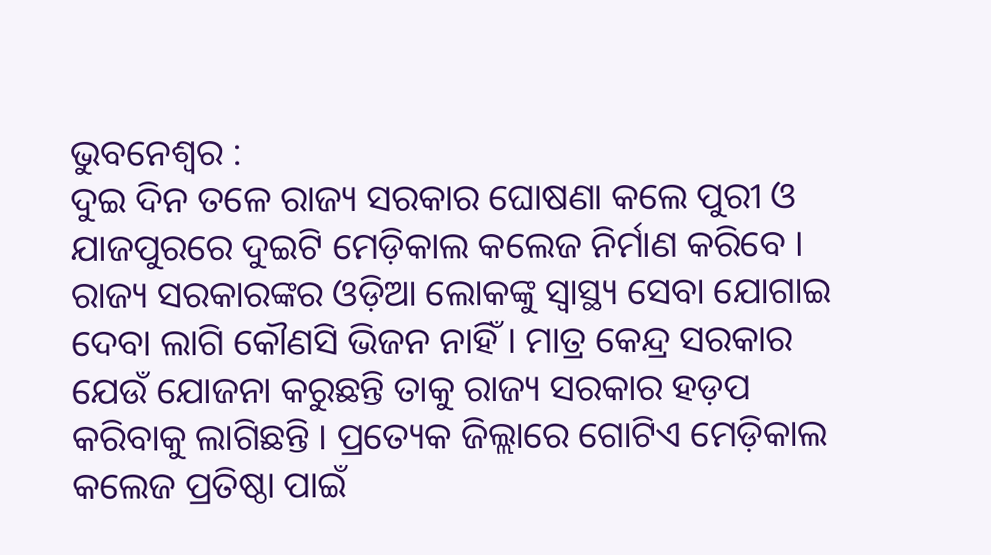ଭୁବନେଶ୍ୱର :
ଦୁଇ ଦିନ ତଳେ ରାଜ୍ୟ ସରକାର ଘୋଷଣା କଲେ ପୁରୀ ଓ ଯାଜପୁରରେ ଦୁଇଟି ମେଡ଼ିକାଲ କଲେଜ ନିର୍ମାଣ କରିବେ । ରାଜ୍ୟ ସରକାରଙ୍କର ଓଡ଼ିଆ ଲୋକଙ୍କୁ ସ୍ୱାସ୍ଥ୍ୟ ସେବା ଯୋଗାଇ ଦେବା ଲାଗି କୌଣସି ଭିଜନ ନାହିଁ । ମାତ୍ର କେନ୍ଦ୍ର ସରକାର ଯେଉଁ ଯୋଜନା କରୁଛନ୍ତି ତାକୁ ରାଜ୍ୟ ସରକାର ହଡ଼ପ କରିବାକୁ ଲାଗିଛନ୍ତି । ପ୍ରତ୍ୟେକ ଜିଲ୍ଲାରେ ଗୋଟିଏ ମେଡ଼ିକାଲ କଲେଜ ପ୍ରତିଷ୍ଠା ପାଇଁ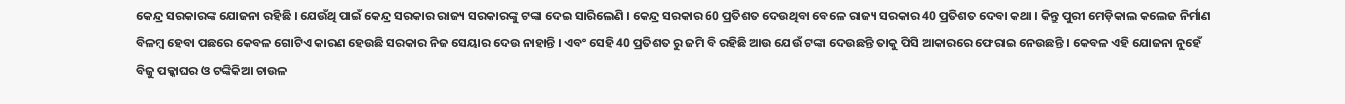କେନ୍ଦ୍ର ସରକାରଙ୍କ ଯୋଜନା ରହିଛି । ଯେଉଁଥି ପାଇଁ କେନ୍ଦ୍ର ସରକାର ରାଜ୍ୟ ସରକାରଙ୍କୁ ଟଙ୍କା ଦେଇ ସାରିଲେଣି । କେନ୍ଦ୍ର ସରକାର 60 ପ୍ରତିଶତ ଦେଉଥିବା ବେଳେ ରାଜ୍ୟ ସରକାର 40 ପ୍ରତିଶତ ଦେବା କଥା । କିନ୍ତୁ ପୁରୀ ମେଡ଼ିକାଲ କଲେଜ ନିର୍ମାଣ ବିଳମ୍ବ ହେବା ପଛରେ କେବଳ ଗୋଟିଏ କାରଣ ହେଉଛି ସରକାର ନିଜ ସେୟାର ଦେଉ ନାହାନ୍ତି । ଏବଂ ସେହି 40 ପ୍ରତିଶତ ରୁ ଜମି ବି ରହିଛି ଆଉ ଯେଉଁ ଟଙ୍କା ଦେଉଛନ୍ତି ତାକୁ ପିସି ଆକାରରେ ଫେରାଇ ନେଉଛନ୍ତି । କେବଳ ଏହି ଯୋଜନା ନୁହେଁ ବିଜୁ ପକ୍କାଘର ଓ ଟଙ୍କିକିଆ ଚାଉଳ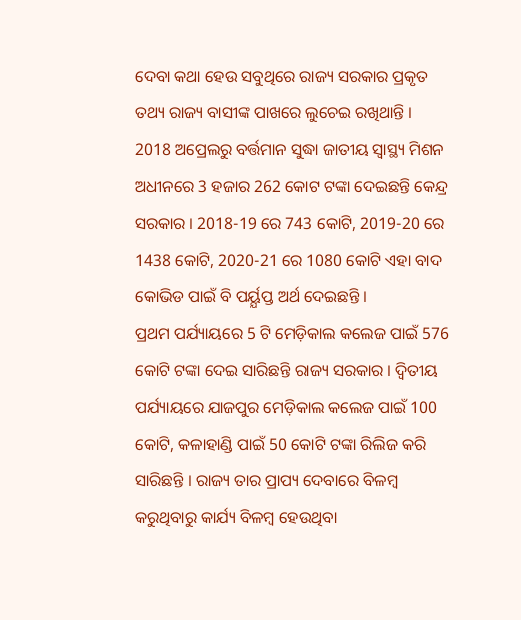ଦେବା କଥା ହେଉ ସବୁଥିରେ ରାଜ୍ୟ ସରକାର ପ୍ରକୃତ ତଥ୍ୟ ରାଜ୍ୟ ବାସୀଙ୍କ ପାଖରେ ଲୁଚେଇ ରଖିଥାନ୍ତି ।
2018 ଅପ୍ରେଲରୁ ବର୍ତ୍ତମାନ ସୁଦ୍ଧା ଜାତୀୟ ସ୍ୱାସ୍ଥ୍ୟ ମିଶନ ଅଧୀନରେ 3 ହଜାର 262 କୋଟ ଟଙ୍କା ଦେଇଛନ୍ତି କେନ୍ଦ୍ର ସରକାର । 2018-19 ରେ 743 କୋଟି, 2019-20 ରେ 1438 କୋଟି, 2020-21 ରେ 1080 କୋଟି ଏହା ବାଦ କୋଭିଡ ପାଇଁ ବି ପର୍ୟ୍ଯପ୍ତ ଅର୍ଥ ଦେଇଛନ୍ତି ।
ପ୍ରଥମ ପର୍ଯ୍ୟାୟରେ 5 ଟି ମେଡ଼ିକାଲ କଲେଜ ପାଇଁ 576 କୋଟି ଟଙ୍କା ଦେଇ ସାରିଛନ୍ତି ରାଜ୍ୟ ସରକାର । ଦ୍ଵିତୀୟ ପର୍ଯ୍ୟାୟରେ ଯାଜପୁର ମେଡ଼ିକାଲ କଲେଜ ପାଇଁ 100 କୋଟି, କଳାହାଣ୍ଡି ପାଇଁ 50 କୋଟି ଟଙ୍କା ରିଲିଜ କରି ସାରିଛନ୍ତି । ରାଜ୍ୟ ତାର ପ୍ରାପ୍ୟ ଦେବାରେ ବିଳମ୍ବ କରୁଥିବାରୁ କାର୍ଯ୍ୟ ବିଳମ୍ବ ହେଉଥିବା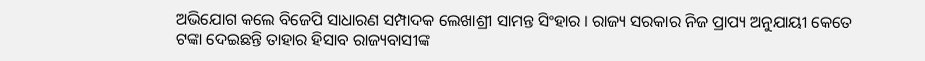ଅଭିଯୋଗ କଲେ ବିଜେପି ସାଧାରଣ ସମ୍ପାଦକ ଲେଖାଶ୍ରୀ ସାମନ୍ତ ସିଂହାର । ରାଜ୍ୟ ସରକାର ନିଜ ପ୍ରାପ୍ୟ ଅନୁଯାୟୀ କେତେ ଟଙ୍କା ଦେଇଛନ୍ତି ତାହାର ହିସାବ ରାଜ୍ୟବାସୀଙ୍କ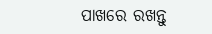ପାଖରେ ରଖନ୍ତୁ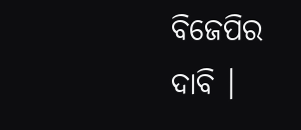ବିଜେପିର ଦାବି ।